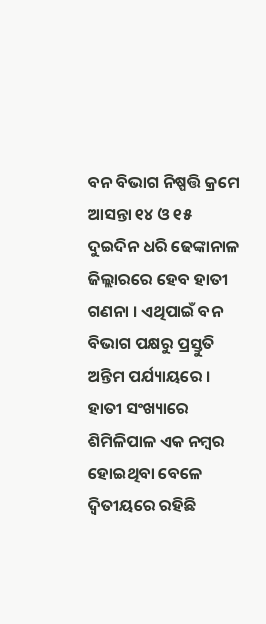ବନ ବିଭାଗ ନିଷ୍ପତ୍ତି କ୍ରମେ ଆସନ୍ତା ୧୪ ଓ ୧୫ ଦୁଇଦିନ ଧରି ଢେଙ୍କାନାଳ ଜିଲ୍ଲାରରେ ହେବ ହାତୀ ଗଣନା । ଏଥିପାଇଁ ବନ ବିଭାଗ ପକ୍ଷରୁ ପ୍ରସ୍ତୁତି ଅନ୍ତିମ ପର୍ଯ୍ୟାୟରେ । ହାତୀ ସଂଖ୍ୟାରେ ଶିମିଳିପାଳ ଏକ ନମ୍ବର ହୋଇଥିବା ବେଳେ ଦ୍ୱିତୀୟରେ ରହିଛି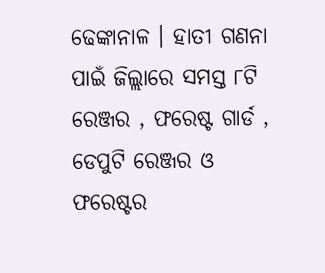ଢେଙ୍କାନାଳ । ହାତୀ ଗଣନା ପାଇଁ ଜିଲ୍ଲାରେ ସମସ୍ତ ୮ଟି ରେଞ୍ଜର , ଫରେଷ୍ଟ ଗାର୍ଡ , ଡେପୁଟି ରେଞ୍ଜର ଓ ଫରେଷ୍ଟର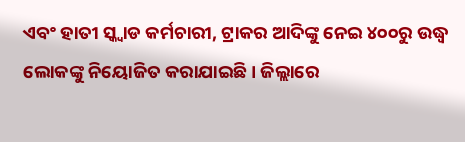ଏବଂ ହାତୀ ସ୍କ୍ୱାଡ କର୍ମଚାରୀ, ଟ୍ରାକର ଆଦିଙ୍କୁ ନେଇ ୪୦୦ରୁ ଉଦ୍ଧ୍ୱ ଲୋକଙ୍କୁ ନିୟୋଜିତ କରାଯାଇଛି । ଜିଲ୍ଲାରେ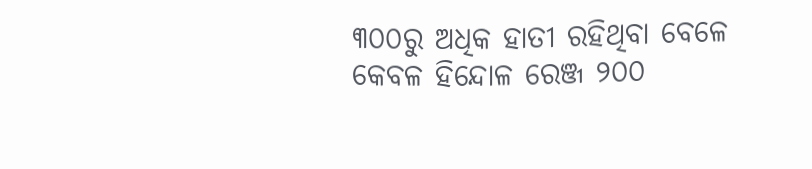୩୦୦ରୁ ଅଧିକ ହାତୀ ରହିଥିବା ବେଳେ କେବଳ ହିନ୍ଦୋଳ ରେଞ୍ଜ ୨୦୦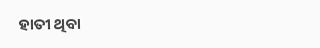ହାତୀ ଥିବା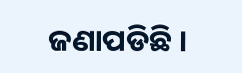ଜଣାପଡିଛି ।